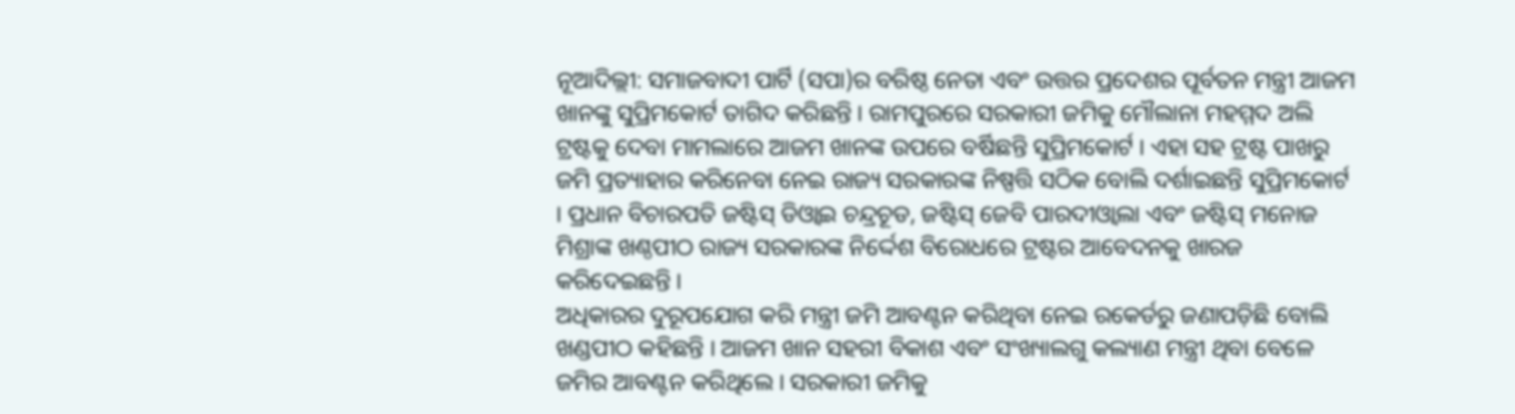ନୂଆଦିଲ୍ଲୀ: ସମାଜବାଦୀ ପାର୍ଟି (ସପା)ର ବରିଷ୍ଠ ନେତା ଏବଂ ଉତ୍ତର ପ୍ରଦେଶର ପୂର୍ବତନ ମନ୍ତ୍ରୀ ଆଜମ ଖାନଙ୍କୁ ସୁପ୍ରିମକୋର୍ଟ ତାଗିଦ କରିଛନ୍ତି । ରାମପୁରରେ ସରକାରୀ ଜମିକୁ ମୌଲାନା ମହମ୍ମଦ ଅଲି ଟ୍ରଷ୍ଟକୁ ଦେବା ମାମଲାରେ ଆଜମ ଖାନଙ୍କ ଉପରେ ବର୍ଷିଛନ୍ତି ସୁପ୍ରିମକୋର୍ଟ । ଏହା ସହ ଟ୍ରଷ୍ଟ ପାଖରୁ ଜମି ପ୍ରତ୍ୟାହାର କରିନେବା ନେଇ ରାଜ୍ୟ ସରକାରଙ୍କ ନିଷ୍ପତ୍ତି ସଠିକ ବୋଲି ଦର୍ଶାଇଛନ୍ତି ସୁପ୍ରିମକୋର୍ଟ । ପ୍ରଧାନ ବିଚାରପତି ଜଷ୍ଟିସ୍ ଡିଓ୍ବାଇ ଚନ୍ଦ୍ରଚୂଡ, ଜଷ୍ଟିସ୍ ଜେବି ପାରଦୀଓ୍ବାଲା ଏବଂ ଜଷ୍ଟିସ୍ ମନୋଜ ମିଶ୍ରାଙ୍କ ଖଣ୍ଠପୀଠ ରାଜ୍ୟ ସରକାରଙ୍କ ନିର୍ଦ୍ଦେଶ ବିରୋଧରେ ଟ୍ରଷ୍ଟର ଆବେଦନକୁ ଖାରଜ କରିଦେଇଛନ୍ତି ।
ଅଧିକାରର ଦୁରୂପଯୋଗ କରି ମନ୍ତ୍ରୀ ଜମି ଆବଣ୍ଟନ କରିଥିବା ନେଇ ରକେର୍ଡରୁ ଜଣାପଡ଼ିଛି ବୋଲି ଖଣ୍ଡପୀଠ କହିଛନ୍ତି । ଆଜମ ଖାନ ସହରୀ ବିକାଶ ଏବଂ ସଂଖ୍ୟାଲଗୁ କଲ୍ୟାଣ ମନ୍ତ୍ରୀ ଥିବା ବେଳେ ଜମିର ଆବଣ୍ଟନ କରିଥିଲେ । ସରକାରୀ ଜମିକୁ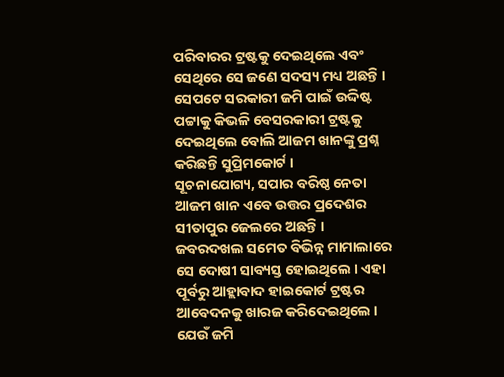ପରିବାରର ଟ୍ରଷ୍ଟକୁ ଦେଇଥିଲେ ଏବଂ ସେଥିରେ ସେ ଜଣେ ସଦସ୍ୟ ମଧ୍ୟ ଅଛନ୍ତି । ସେପଟେ ସରକାରୀ ଜମି ପାଇଁ ଉଦ୍ଦିଷ୍ଟ ପଟ୍ଟାକୁ କିଭଳି ବେସରକାରୀ ଟ୍ରଷ୍ଟକୁ ଦେଇଥିଲେ ବୋଲି ଆଜମ ଖାନଙ୍କୁ ପ୍ରଶ୍ନ କରିଛନ୍ତି ସୁପ୍ରିମକୋର୍ଟ ।
ସୂଚନାଯୋଗ୍ୟ, ସପାର ବରିଷ୍ଠ ନେତା ଆଜମ ଖାନ ଏବେ ଉତ୍ତର ପ୍ରଦେଶର ସୀତାପୁର ଜେଲରେ ଅଛନ୍ତି । ଜବରଦଖଲ ସମେତ ବିଭିନ୍ନ ମାମାଲାରେ ସେ ଦୋଷୀ ସାବ୍ୟସ୍ତ ହୋଇଥିଲେ । ଏହା ପୂର୍ବରୁ ଆହ୍ଲାବାଦ ହାଇକୋର୍ଟ ଟ୍ରଷ୍ଟର ଆବେଦନକୁ ଖାରଜ କରିଦେଇଥିଲେ । ଯେଉଁ ଜମି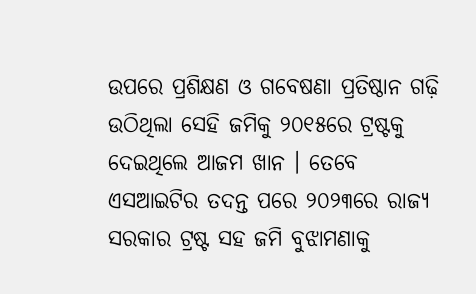ଉପରେ ପ୍ରଶିକ୍ଷଣ ଓ ଗବେଷଣା ପ୍ରତିଷ୍ଠାନ ଗଢ଼ି ଉଠିଥିଲା ସେହି ଜମିକୁ ୨୦୧୫ରେ ଟ୍ରଷ୍ଟକୁ ଦେଇଥିଲେ ଆଜମ ଖାନ । ତେବେ ଏସଆଇଟିର ତଦନ୍ତ ପରେ ୨୦୨୩ରେ ରାଜ୍ୟ ସରକାର ଟ୍ରଷ୍ଟ ସହ ଜମି ବୁଝାମଣାକୁ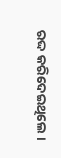ରଦ୍ଦ କରିଦେଇଥିଲେ ।